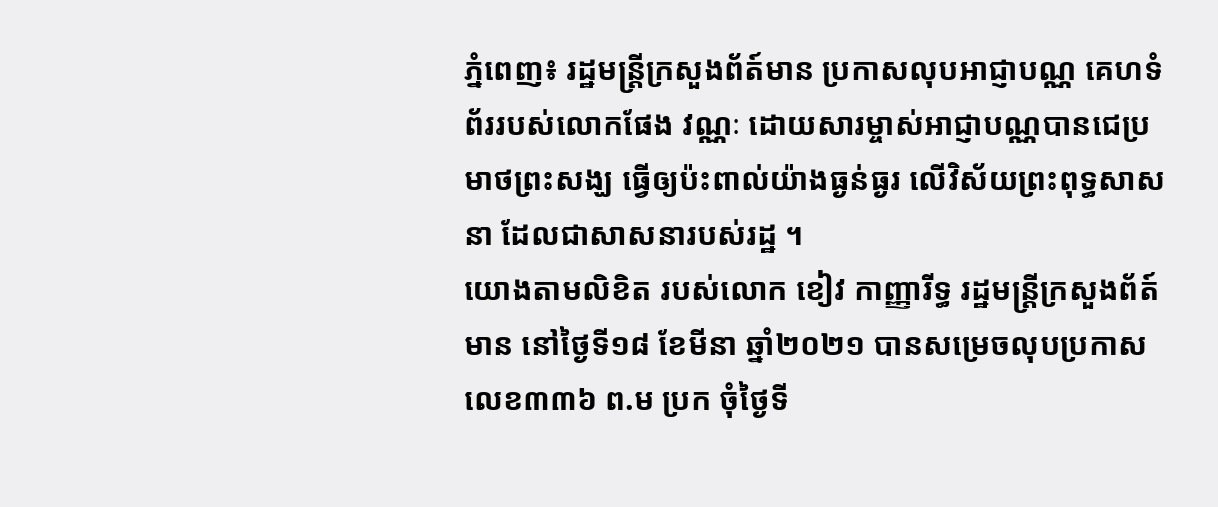ភ្នំពេញ៖ រដ្ឋមន្ត្រីក្រសួងព័ត៍មាន ប្រកាសលុបអាជ្ញាបណ្ណ គេហទំព័ររបស់លោកផែង វណ្ណៈ ដោយសារម្ចាស់អាជ្ញាបណ្ណបានជេប្រមាថព្រះសង្ឃ ធ្វើឲ្យប៉ះពាល់យ៉ាងធ្ងន់ធ្ងរ លើវិស័យព្រះពុទ្ធសាសនា ដែលជាសាសនារបស់រដ្ឋ ។
យោងតាមលិខិត របស់លោក ខៀវ កាញ្ញារីទ្ធ រដ្ឋមន្ត្រីក្រសួងព័ត៍មាន នៅថ្ងៃទី១៨ ខែមីនា ឆ្នាំ២០២១ បានសម្រេចលុបប្រកាសលេខ៣៣៦ ព.ម ប្រក ចុំថ្ងៃទី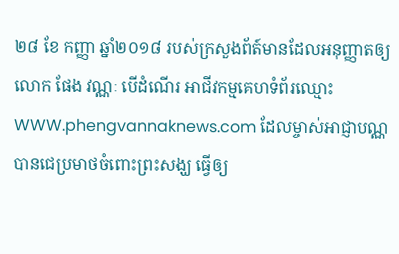២៨ ខែ កញ្ញា ឆ្នាំ២០១៨ របស់ក្រសួងព័ត៍មានដែលអនុញ្ញាតឲ្យលោក ផែង វណ្ណៈ បើដំណើរ អាជីវកម្មគេហទំព័រឈ្មោះ WWW.phengvannaknews.com ដែលម្ចាស់អាជ្ញាបណ្ណ បានជេប្រមាថចំពោះព្រះសង្ឃ ធ្វើឲ្យ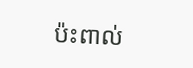ប៉ះពាល់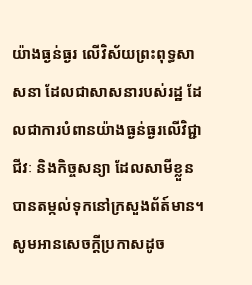យ៉ាងធ្ងន់ធ្ងរ លើវិស័យព្រះពុទ្ធសាសនា ដែលជាសាសនារបស់រដ្ឋ ដែលជាការបំពានយ៉ាងធ្ងន់ធ្ងរលើវិជ្ជាជីវៈ និងកិច្ចសន្យា ដែលសាមីខ្លួនបានតម្កល់ទុកនៅក្រសួងព័ត៍មាន។
សូមអានសេចក្តីប្រកាសដូច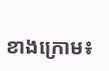ខាងក្រោម៖